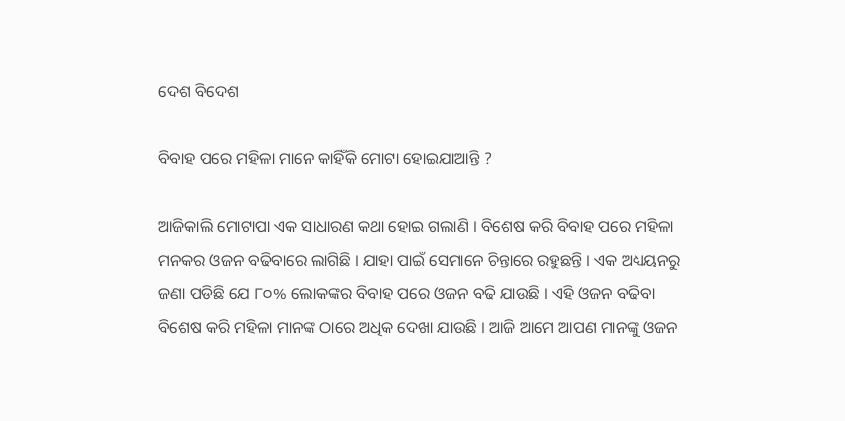ଦେଶ ବିଦେଶ

ବିବାହ ପରେ ମହିଳା ମାନେ କାହିଁକି ମୋଟା ହୋଇଯାଆନ୍ତି ?

ଆଜିକାଲି ମୋଟାପା ଏକ ସାଧାରଣ କଥା ହୋଇ ଗଲାଣି । ବିଶେଷ କରି ବିବାହ ପରେ ମହିଳା ମନକର ଓଜନ ବଢିବାରେ ଲାଗିଛି । ଯାହା ପାଇଁ ସେମାନେ ଚିନ୍ତାରେ ରହୁଛନ୍ତି । ଏକ ଅଧ୍ୟୟନରୁ ଜଣା ପଡିଛି ଯେ ୮୦% ଲୋକଙ୍କର ବିବାହ ପରେ ଓଜନ ବଢି ଯାଉଛି । ଏହି ଓଜନ ବଢିବା ବିଶେଷ କରି ମହିଳା ମାନଙ୍କ ଠାରେ ଅଧିକ ଦେଖା ଯାଉଛି । ଆଜି ଆମେ ଆପଣ ମାନଙ୍କୁ ଓଜନ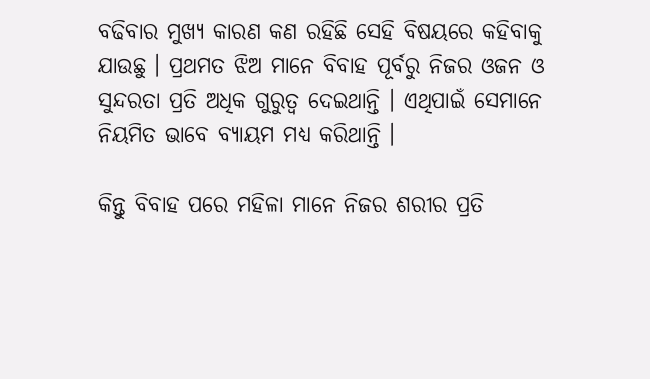ବଢିବାର ମୁଖ୍ୟ କାରଣ କଣ ରହିଛି ସେହି ବିଷୟରେ କହିବାକୁ ଯାଉଛୁ । ପ୍ରଥମତ ଝିଅ ମାନେ ବିବାହ ପୂର୍ବରୁ ନିଜର ଓଜନ ଓ ସୁନ୍ଦରତା ପ୍ରତି ଅଧିକ ଗୁରୁତ୍ଵ ଦେଇଥାନ୍ତି । ଏଥିପାଇଁ ସେମାନେ ନିୟମିତ ଭାବେ ବ୍ୟାୟମ ମଧ୍ୟ କରିଥାନ୍ତି ।

କିନ୍ତୁ ବିବାହ ପରେ ମହିଳା ମାନେ ନିଜର ଶରୀର ପ୍ରତି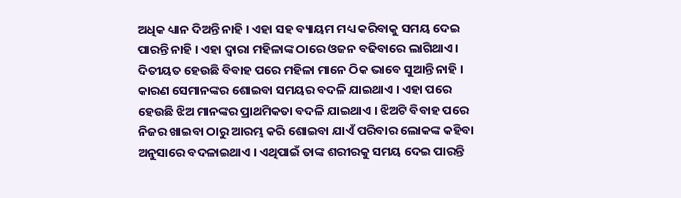ଅଧିକ ଧ୍ୟାନ ଦିଅନ୍ତି ନାହି । ଏହା ସହ ବ୍ୟାୟମ ମଧ୍ୟ କରିବାକୁ ସମୟ ଦେଇ ପାରନ୍ତି ନାହି । ଏହା ଦ୍ଵାରା ମହିଳାଙ୍କ ଠାରେ ଓଜନ ବଢିବାରେ ଲାଗିଥାଏ । ଦିତୀୟତ ହେଉଛି ବିବାହ ପରେ ମହିଳା ମାନେ ଠିକ ଭାବେ ସୁଆନ୍ତି ନାହି । କାରଣ ସେମାନଙ୍କର ଶୋଇବା ସମୟର ବଦଳି ଯାଇଥାଏ । ଏହା ପରେ ହେଉଛି ଝିଅ ମାନଙ୍କର ପ୍ରାଥମିକତା ବଦଳି ଯାଇଥାଏ । ଝିଅଟି ବିବାହ ପରେ ନିଜର ଖାଇବା ଠାରୁ ଆରମ୍ଭ କରି ଶୋଇବା ଯାଏଁ ପରିବାର ଲୋକଙ୍କ କହିବା ଅନୁସାରେ ବଦଳାଇଥାଏ । ଏଥିପାଇଁ ତାଙ୍କ ଶରୀରକୁ ସମୟ ଦେଇ ପାରନ୍ତି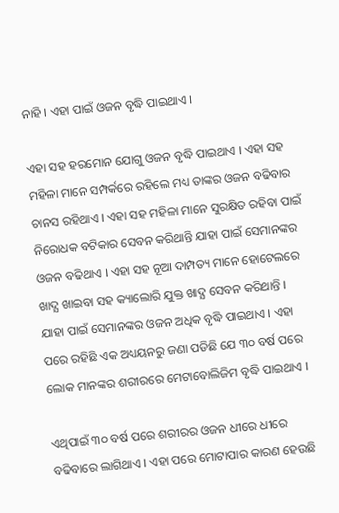ନାହି । ଏହା ପାଇଁ ଓଜନ ବୃଦ୍ଧି ପାଇଥାଏ ।

ଏହା ସହ ହରମୋନ ଯୋଗୁ ଓଜନ ବୃଦ୍ଧି ପାଇଥାଏ । ଏହା ସହ ମହିଳା ମାନେ ସମ୍ପର୍କରେ ରହିଲେ ମଧ୍ୟ ତାଙ୍କର ଓଜନ ବଢିବାର ଚାନସ ରହିଥାଏ । ଏହା ସହ ମହିଳା ମାନେ ସୁରକ୍ଷିତ ରହିବା ପାଇଁ ନିରୋଧକ ବଟିକାର ସେବନ କରିଥାନ୍ତି ଯାହା ପାଇଁ ସେମାନଙ୍କର ଓଜନ ବଢିଥାଏ । ଏହା ସହ ନୂଆ ଦାମ୍ପତ୍ୟ ମାନେ ହୋଟେଲରେ ଖାଦ୍ଯ ଖାଇବା ସହ କ୍ୟାଲୋରି ଯୁକ୍ତ ଖାଦ୍ଯ ସେବନ କରିଥାନ୍ତି । ଯାହା ପାଇଁ ସେମାନଙ୍କର ଓଜନ ଅଧିକ ବୃଦ୍ଧି ପାଇଥାଏ । ଏହା ପରେ ରହିଛି ଏକ ଅଧ୍ୟୟନରୁ ଜଣା ପଡିଛି ଯେ ୩୦ ବର୍ଷ ପରେ ଲୋକ ମାନଙ୍କର ଶରୀରରେ ମେଟାବୋଲିଜିମ ବୃଦ୍ଧି ପାଇଥାଏ ।

ଏଥିପାଇଁ ୩୦ ବର୍ଷ ପରେ ଶରୀରର ଓଜନ ଧୀରେ ଧୀରେ ବଢିବାରେ ଲାଗିଥାଏ । ଏହା ପରେ ମୋଟାପାର କାରଣ ହେଉଛି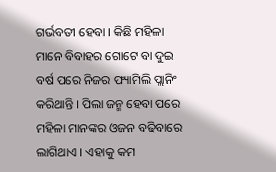ଗର୍ଭବତୀ ହେବା । କିଛି ମହିଳା ମାନେ ବିବାହର ଗୋଟେ ବା ଦୁଇ ବର୍ଷ ପରେ ନିଜର ଫ୍ୟାମିଲି ପ୍ଲାନିଂ କରିଥାନ୍ତି । ପିଲା ଜନ୍ମ ହେବା ପରେ ମହିଳା ମାନଙ୍କର ଓଜନ ବଢିବାରେ ଲାଗିଥାଏ । ଏହାକୁ କମ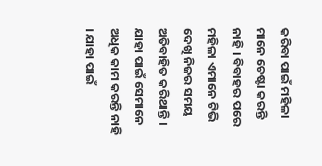କରିବା ପାଇଁ ମହିଳା ମାନେ ଚେଷ୍ଟା କରନ୍ତି ନାହି । ବିବାହର ପରେ ମହିଳା ଏମାନେ ଟିଭି ଦେଖି ନିଜର ସମୟ ଅତିବାହିତ କରିଥାନ୍ତି । ଯାହା ପାଇଁ ସେମାନେ ଅଧିକ କାମ କରନ୍ତି ନାହି । ଯାହା ପାଇଁ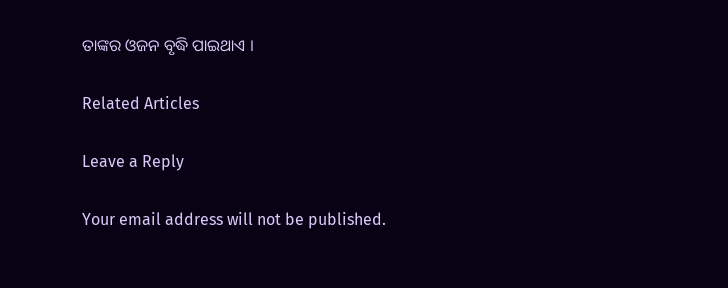ତାଙ୍କର ଓଜନ ବୃଦ୍ଧି ପାଇଥାଏ ।

Related Articles

Leave a Reply

Your email address will not be published.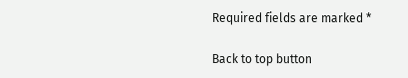Required fields are marked *

Back to top button